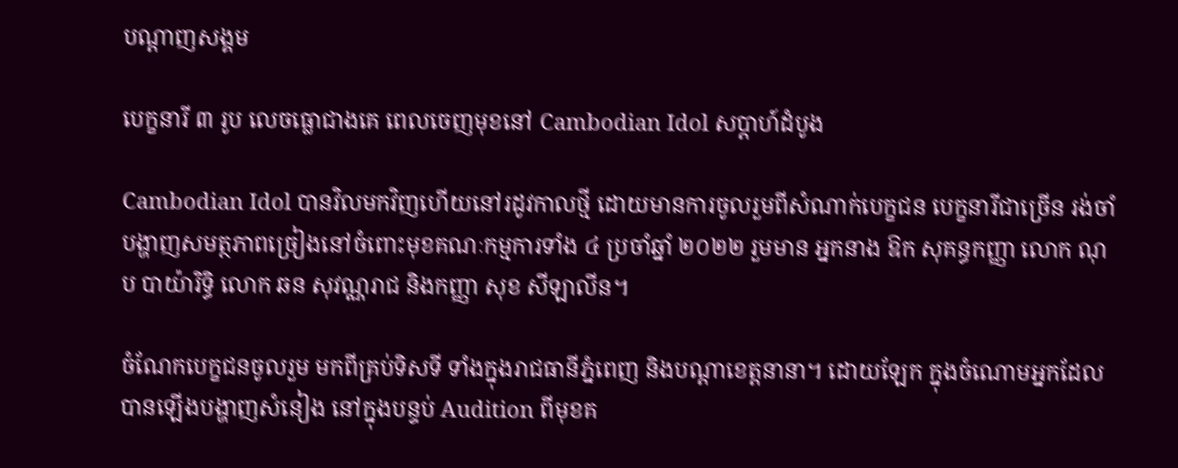បណ្តាញសង្គម

បេក្ខនារី ៣ រូប លេចធ្លោជាងគេ ពេលចេញមុខនៅ Cambodian Idol សប្ដាហ៍ដំបូង

Cambodian Idol បានវិលមកវិញហើយនៅរដូវកាលថ្មី ដោយមានការចូលរួមពីសំណាក់បេក្ខជន បេក្ខនារីជាច្រើន រង់ចាំបង្ហាញសមត្ថភាពច្រៀងនៅចំពោះមុខគណៈកម្មការទាំង ៤ ប្រចាំឆ្នាំ ២០២២ រួមមាន អ្នកនាង ឱក សុគន្ធកញ្ញា លោក ណុប បាយ៉ារិទ្ធិ លោក ឆន សុវណ្ណរាជ និងកញ្ញា សុខ សីឡាលីន។

ចំណែកបេក្ខជនចូលរួម មកពីគ្រប់ទិសទី ទាំងក្នុងរាជធានីភ្នំពេញ និងបណ្ដាខេត្តនានា។ ដោយឡែក ក្នុងចំណោមអ្នកដែលបានឡើងបង្ហាញសំនៀង នៅក្នុងបន្ទប់ Audition ពីមុខគ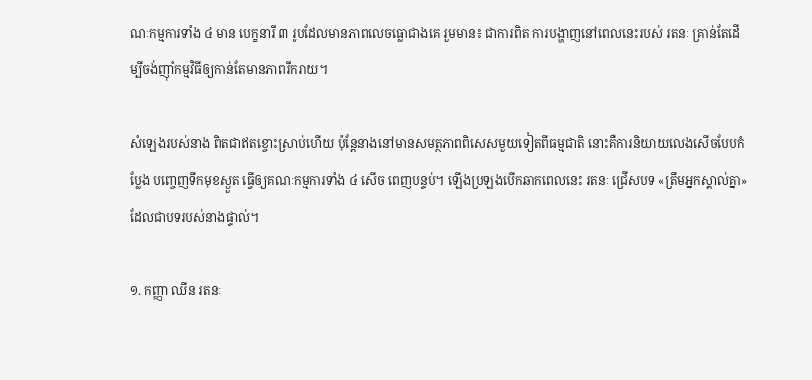ណៈកម្មការទាំង ៤ មាន បេក្ខនារី ៣ រូបដែលមានភាពលេចធ្លោជាងគេ រួមមាន៖ ជាការពិត ការបង្ហាញនៅពេលនេះរបស់ រតនៈ គ្រាន់តែដើម្បីចង់ញ៉ាំកម្មវិធីឲ្យកាន់តែមានភាពរីករាយ។

សំឡេងរបស់នាង ពិតជាឥតខ្ចោះស្រាប់ហើយ ប៉ុន្តែនាងនៅមានសមត្ថភាពពិសេសមួយទៀតពីធម្មជាតិ នោះគឺការនិយាយលេងសើចបែបកំប្លែង បញ្ចេញទឹកមុខស្ងួត ធ្វើឲ្យគណៈកម្មការទាំង ៤ សើច ពេញបន្ទប់។ ឡើងប្រឡងបើកឆាកពេលនេះ រតនៈ ជ្រើសបទ «ត្រឹមអ្នកស្គាល់គ្នា» ដែលជាបទរបស់នាងផ្ទាល់។

១. កញ្ញា ឈីន រតនៈ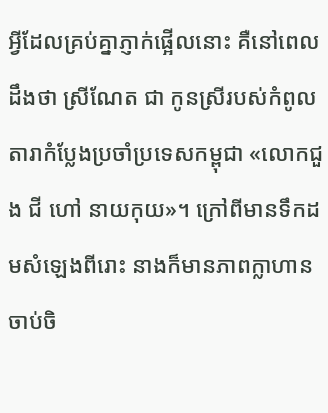អ្វីដែលគ្រប់គ្នាភ្ញាក់ផ្អើលនោះ គឺនៅពេលដឹងថា ស្រីណែត ជា កូនស្រីរបស់កំពូលតារាកំប្លែងប្រចាំប្រទេសកម្ពុជា «លោកជួង ជី ហៅ នាយកុយ»។ ក្រៅពីមានទឹកដមសំឡេងពីរោះ នាងក៏មានភាពក្លាហាន ចាប់ចិ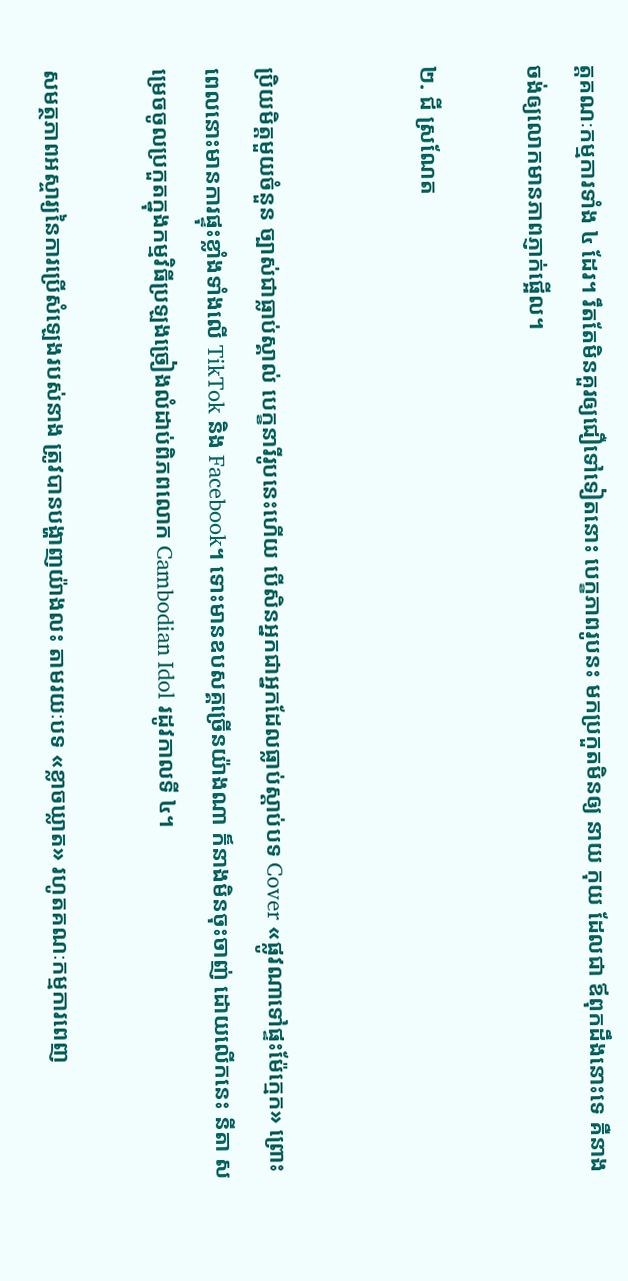ត្តគណៈកម្មការទាំង ៤ ដែរ។ រឹតតែមិនគួរឲ្យជឿទៅទៀតនោះ បេក្ខភាពរូបនះ មកប្រកួតមិនឲ្យ នាយ កុយ ដែលជា ឪពុកដឹងនោះទេ គឺនាងចង់ឲ្យលោកមានភាពភ្ញាក់ផ្អើល។

២. ជី ស្រណែត


ប្រិយមិត្តមួយចំនួន ច្បាស់ជាធ្លាប់ស្គាល់ បេក្ខនារីរូបនេះហើយ បើសិនអ្នកជាអ្នកដែលធ្លាប់ស្ដាប់បទ Cover «ផ្លូវណាទៅផ្ទះម៉ែក្មេក» ព្រោះពេលនោះមានការផ្ទុះខ្លាំងទាំងលើ TikTok និង Facebook។ ទោះមានឧបសគ្គច្រើនយ៉ាងណា ក៏នាងមិនចុះចាញ់ ដោយលើកនេះ នីតា សម្រេចចូលប្រកួតក្នុងកម្មវិធីប្រឡងច្រៀងលំដាប់ពិភពលោក Cambodian Idol រដូវកាលទី ៤។

សមត្ថភាពអស្ចារ្យនៃការប្រើសំឡេងរបស់នាង ត្រូវបានបង្ហាញយ៉ាងលះ តាមរយៈបទ «ខ្លាចឃ្លាត» រហូតគណៈកម្មការពេញ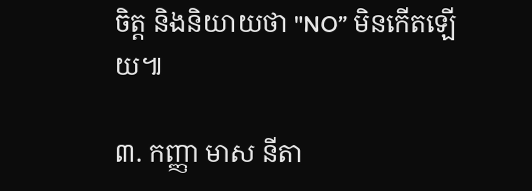ចិត្ត និងនិយាយថា "NO” មិនកើតឡើយ៕

៣. កញ្ញា មាស នីតា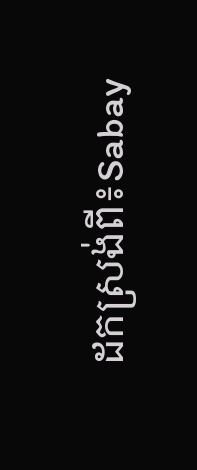ដកស្រង់ពី៖Sabay